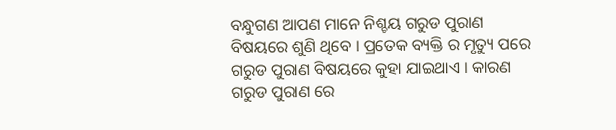ବନ୍ଧୁଗଣ ଆପଣ ମାନେ ନିଶ୍ଚୟ ଗରୁଡ ପୁରାଣ ବିଷୟରେ ଶୁଣି ଥିବେ । ପ୍ରତେକ ବ୍ୟକ୍ତି ର ମୃତ୍ୟୁ ପରେ ଗରୁଡ ପୁରାଣ ବିଷୟରେ କୁହା ଯାଇଥାଏ । କାରଣ ଗରୁଡ ପୁରାଣ ରେ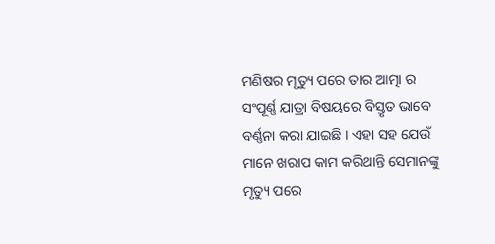ମଣିଷର ମୃତ୍ୟୁ ପରେ ତାର ଆତ୍ମା ର ସଂପୂର୍ଣ୍ଣ ଯାତ୍ରା ବିଷୟରେ ବିସ୍ତୃତ ଭାବେ ବର୍ଣ୍ଣନା କରା ଯାଇଛି । ଏହା ସହ ଯେଉଁ ମାନେ ଖରାପ କାମ କରିଥାନ୍ତି ସେମାନଙ୍କୁ ମୃତ୍ୟୁ ପରେ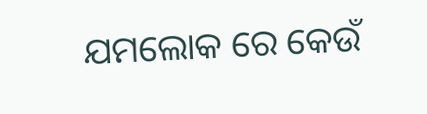ଯମଲୋକ ରେ କେଉଁ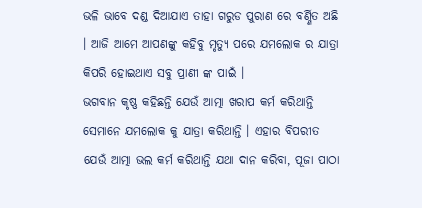ଭଳି ଭାବେ ଦଣ୍ଡ ଦିଆଯାଏ ତାହା ଗରୁଡ ପୁରାଣ ରେ ବର୍ଣ୍ଣିତ ଅଛି । ଆଜି ଆମେ ଆପଣଙ୍କୁ କହିବୁ ମୃତ୍ୟୁ ପରେ ଯମଲୋକ ର ଯାତ୍ରା କିପରି ହୋଇଥାଏ ସବୁ ପ୍ରାଣୀ ଙ୍କ ପାଇଁ ।
ଭଗବାନ କୃଷ୍ଣ କହିଛନ୍ତି ଯେଉଁ ଆତ୍ମା ଖରାପ କର୍ମ କରିଥାନ୍ତି ସେମାନେ ଯମଲୋକ କୁ ଯାତ୍ରା କରିଥାନ୍ତି । ଏହାର ବିପରୀତ ଯେଉଁ ଆତ୍ମା ଭଲ କର୍ମ କରିଥାନ୍ତି ଯଥା ଦାନ କରିବା, ପୂଜା ପାଠା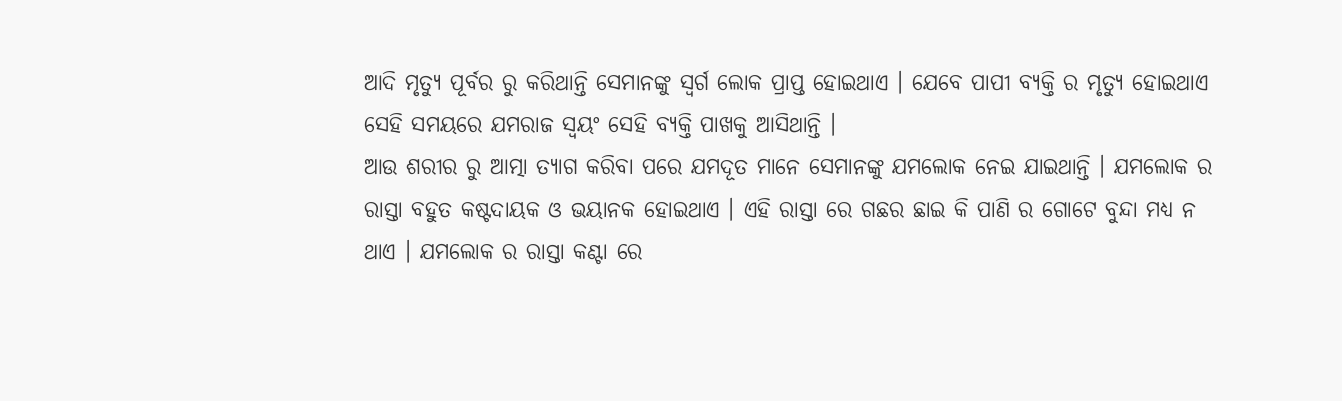ଆଦି ମୃତ୍ୟୁ ପୂର୍ବର ରୁ କରିଥାନ୍ତି ସେମାନଙ୍କୁ ସ୍ଵର୍ଗ ଲୋକ ପ୍ରାପ୍ତ ହୋଇଥାଏ । ଯେବେ ପାପୀ ବ୍ୟକ୍ତି ର ମୃତ୍ୟୁ ହୋଇଥାଏ ସେହି ସମୟରେ ଯମରାଜ ସ୍ଵୟଂ ସେହି ବ୍ୟକ୍ତି ପାଖକୁ ଆସିଥାନ୍ତି ।
ଆଉ ଶରୀର ରୁ ଆତ୍ମା ତ୍ୟାଗ କରିବା ପରେ ଯମଦୂତ ମାନେ ସେମାନଙ୍କୁ ଯମଲୋକ ନେଇ ଯାଇଥାନ୍ତି । ଯମଲୋକ ର ରାସ୍ତା ବହୁତ କଷ୍ଟଦାୟକ ଓ ଭୟାନକ ହୋଇଥାଏ । ଏହି ରାସ୍ତା ରେ ଗଛର ଛାଇ କି ପାଣି ର ଗୋଟେ ବୁନ୍ଦା ମଧ୍ୟ ନ ଥାଏ । ଯମଲୋକ ର ରାସ୍ତା କଣ୍ଟା ରେ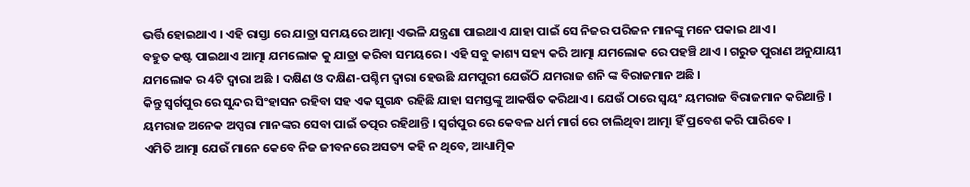ଭର୍ତ୍ତି ହୋଇଥାଏ । ଏହି ରାସ୍ତା ରେ ଯାତ୍ରା ସମୟରେ ଆତ୍ମା ଏଭଳି ଯନ୍ତ୍ରଣା ପାଇଥାଏ ଯାହା ପାଇଁ ସେ ନିଜର ପରିଜନ ମାନଙ୍କୁ ମନେ ପକାଇ ଥାଏ ।
ବହୁତ କଷ୍ଟ ପାଇଥାଏ ଆତ୍ମା ଯମଲୋକ କୁ ଯାତ୍ରା କରିବା ସମୟରେ । ଏହି ସବୁ କାଶ୍ୟ ସହ୍ୟ କରି ଆତ୍ମା ଯମଲୋକ ରେ ପହଞ୍ଚି ଥାଏ । ଗରୁଡ ପୁରାଣ ଅନୁଯାୟୀ ଯମଲୋକ ର 4ଟି ଦ୍ଵାରା ଅଛି । ଦକ୍ଷିଣ ଓ ଦକ୍ଷିଣ-ପଶ୍ଚିମ ଦ୍ଵାରା ହେଉଛି ଯମପୁରୀ ଯେଉଁଠି ଯମରାଜ ଶନି ଙ୍କ ବିରାଜମାନ ଅଛି ।
କିନ୍ତୁ ସ୍ଵର୍ଗପୁର ରେ ସୁନ୍ଦର ସିଂହାସନ ରହିବା ସହ ଏକ ସୁଗନ୍ଧ ରହିଛି ଯାହା ସମସ୍ତଙ୍କୁ ଆକର୍ଷିତ କରିଥାଏ । ଯେଉଁ ଠାରେ ସ୍ଵୟଂ ୟମରାଜ ବିରାଜମାନ କରିଥାନ୍ତି । ୟମରାଜ ଅନେକ ଅପ୍ସରା ମାନଙ୍କର ସେବା ପାଇଁ ତତ୍ପର ରହିଥାନ୍ତି । ସ୍ଵର୍ଗପୁର ରେ କେବଳ ଧର୍ମ ମାର୍ଗ ରେ ଚାଲିଥିବା ଆତ୍ମା ହିଁ ପ୍ରବେଶ କରି ପାରିବେ ।
ଏମିତି ଆତ୍ମା ଯେଉଁ ମାନେ କେବେ ନିଜ ଜୀବନରେ ଅସତ୍ୟ କହି ନ ଥିବେ, ଆଧ୍ୟାତ୍ମିକ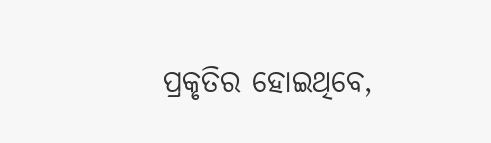ପ୍ରକୃତିର ହୋଇଥିବେ,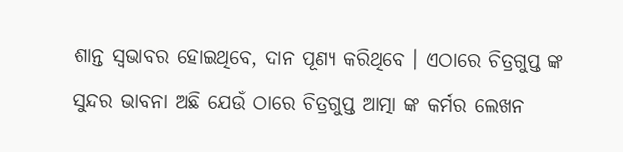ଶାନ୍ତ ସ୍ଵଭାବର ହୋଇଥିବେ, ଦାନ ପୂଣ୍ୟ କରିଥିବେ । ଏଠାରେ ଚିତ୍ରଗୁପ୍ତ ଙ୍କ ସୁନ୍ଦର ଭାବନା ଅଛି ଯେଉଁ ଠାରେ ଚିତ୍ରଗୁପ୍ତ ଆତ୍ମା ଙ୍କ କର୍ମର ଲେଖନ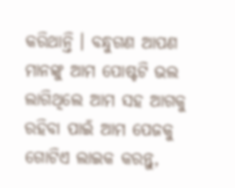କରିଥାନ୍ତି । ବନ୍ଧୁଗଣ ଆପଣ ମାନଙ୍କୁ ଆମ ପୋଷ୍ଟଟି ଭଲ ଲାଗିଥିଲେ ଆମ ସହ ଆଗକୁ ରହିବା ପାଇଁ ଆମ ପେଜକୁ ଗୋଟିଏ ଲାଇକ କରନ୍ତୁ,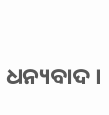ଧନ୍ୟବାଦ ।